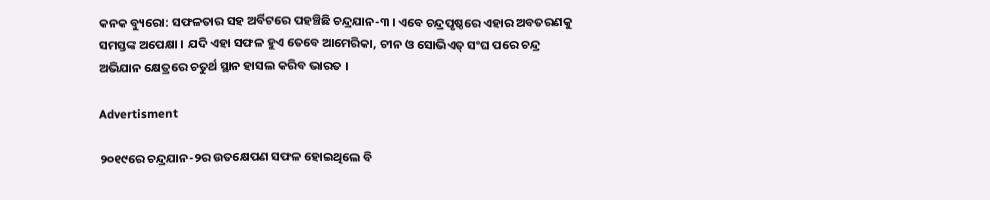କନକ ବ୍ୟୁରୋ: ସଫଳତାର ସହ ଅର୍ବିଟରେ ପହଞ୍ଚିଛି ଚନ୍ଦ୍ରଯାନ-୩ । ଏବେ ଚନ୍ଦ୍ରପୃଷ୍ଠରେ ଏହାର ଅବତରଣକୁ ସମସ୍ତଙ୍କ ଅପେକ୍ଷା । ଯଦି ଏହା ସଫଳ ହୁଏ ତେବେ ଆମେରିକା, ଚୀନ ଓ ସୋଭିଏତ୍ ସଂଘ ପରେ ଚନ୍ଦ୍ର ଅଭିଯାନ କ୍ଷେତ୍ରରେ ଚତୁର୍ଥ ସ୍ଥାନ ହାସଲ କରିବ ଭାରତ ।

Advertisment

୨୦୧୯ରେ ଚନ୍ଦ୍ରଯାନ-୨ର ଉତକ୍ଷେପଣ ସଫଳ ହୋଇଥିଲେ ବି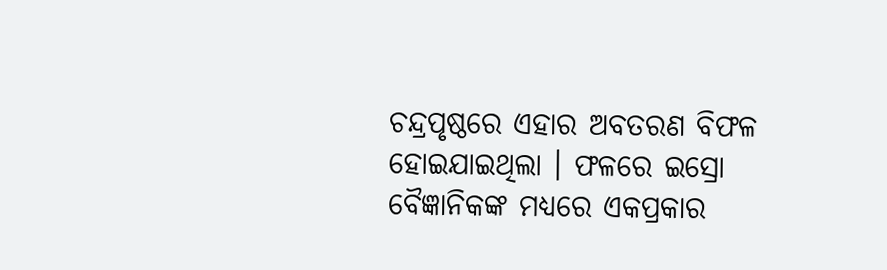ଚନ୍ଦ୍ରପୃଷ୍ଠରେ ଏହାର ଅବତରଣ ବିଫଳ ହୋଇଯାଇଥିଲା । ଫଳରେ ଇସ୍ରୋ ବୈଜ୍ଞାନିକଙ୍କ ମଧ୍ୟରେ ଏକପ୍ରକାର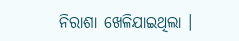ନିରାଶା ଖେଳିଯାଇଥିଲା ।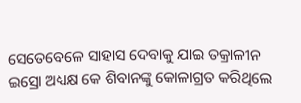ସେତେବେଳେ ସାହାସ ଦେବାକୁ ଯାଇ ତକ୍ରାଳୀନ ଇସ୍ରୋ ଅଧ୍ୟକ୍ଷ କେ ଶିବାନଙ୍କୁ କୋଳାଗ୍ରତ କରିଥିଲେ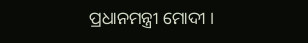ପ୍ରଧାନମନ୍ତ୍ରୀ ମୋଦୀ ।